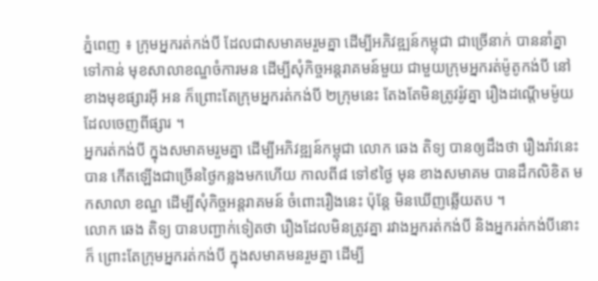ភ្នំពេញ ៖ ក្រុមអ្នករត់កង់បី ដែលជាសមាគមរួមគ្នា ដើម្បីអភិវឌ្ឍន៍កម្ពុជា ជាច្រើនាក់ បាននាំគ្នាទៅកាន់ មុខសាលាខណ្ឌចំការមន ដើម្បីសុំកិច្ចអន្តរាគមន៍មួយ ជាមួយក្រុមអ្នករត់ម៉ូតូកង់បី នៅខាងមុខផ្សារអ៊ី អន ក៏ព្រោះតែក្រុមអ្នករត់កង់បី ២ក្រុមនេះ តែងតែមិនត្រូវរ៉ូវគ្នា រឿងដណ្តើមម៉ូយដែលចេញពីផ្សារ ។
អ្នករត់កង់បី ក្នុងសមាគមរួមគ្នា ដើម្បីអភិវឌ្ឍន៍កម្ពុជា លោក ឆេង តិទ្យ បានឲ្យដឹងថា រឿងរ៉ាវនេះ បាន កើតឡើងជាច្រើនថ្ងៃកន្លងមកហើយ កាលពី៨ ទៅ៩ថ្ងៃ មុន ខាងសមាគម បានដឹកលិខិត មកសាលា ខណ្ឌ ដើម្បីសុំកិច្ចអន្តរាគមន៍ ចំពោះរឿងនេះ ប៉ុន្តែ មិនឃើញឆ្លើយតប ។
លោក ឆេង តិទ្យ បានបញ្ជាក់ទៀតថា រឿងដែលមិនត្រូវគ្នា រវាងអ្នករត់កង់បី និងអ្នករត់កង់បីនោះ ក៏ ព្រោះតែក្រុមអ្នករត់កង់បី ក្នុងសមាគមនរួមគ្នា ដើម្បី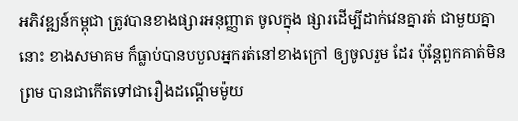អភិវឌ្ឍន៍កម្ពុជា ត្រូវបានខាងផ្សារអនុញ្ញាត ចូលក្នុង ផ្សារដើម្បីដាក់វេនគ្នារត់ ជាមួយគ្នានោះ ខាងសមាគម ក៏ធ្លាប់បានបបួលអ្នករត់នៅខាងក្រៅ ឲ្យចូលរួម ដែរ ប៉ុន្តែពួកគាត់មិនព្រម បានជាកើតទៅជារឿងដណ្តើមម៉ូយ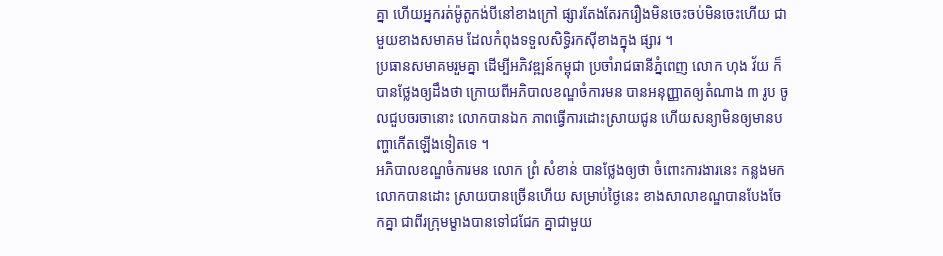គ្នា ហើយអ្នករត់ម៉ូតូកង់បីនៅខាងក្រៅ ផ្សារតែងតែរករឿងមិនចេះចប់មិនចេះហើយ ជាមួយខាងសមាគម ដែលកំពុងទទួលសិទ្ធិរកស៊ីខាងក្នុង ផ្សារ ។
ប្រធានសមាគមរួមគ្នា ដើម្បីអភិវឌ្ឍន៍កម្ពុជា ប្រចាំរាជធានីភ្នំពេញ លោក ហុង វ័យ ក៏បានថ្លែងឲ្យដឹងថា ក្រោយពីអភិបាលខណ្ឌចំការមន បានអនុញ្ញាតឲ្យតំណាង ៣ រូប ចូលជួបចរចានោះ លោកបានឯក ភាពធ្វើការដោះស្រាយជូន ហើយសន្យាមិនឲ្យមានបញ្ហាកើតឡើងទៀតទេ ។
អភិបាលខណ្ឌចំការមន លោក ព្រំ សំខាន់ បានថ្លែងឲ្យថា ចំពោះការងារនេះ កន្លងមក លោកបានដោះ ស្រាយបានច្រើនហើយ សម្រាប់ថ្ងៃនេះ ខាងសាលាខណ្ឌបានបែងចែកគ្នា ជាពីរក្រុមម្ខាងបានទៅជជែក គ្នាជាមួយ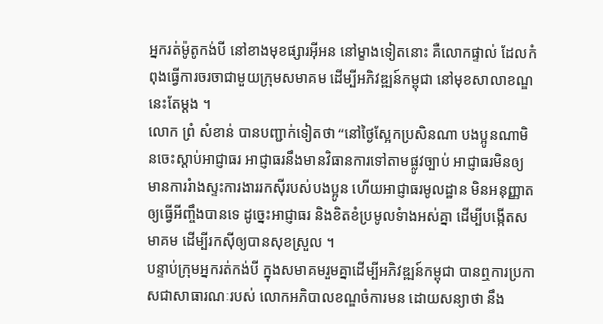អ្នករត់ម៉ូតូកង់បី នៅខាងមុខផ្សារអ៊ីអន នៅម្ខាងទៀតនោះ គឺលោកផ្ទាល់ ដែលកំពុងធ្វើការចរចាជាមួយក្រុមសមាគម ដើម្បីអភិវឌ្ឍន៍កម្ពុជា នៅមុខសាលាខណ្ឌនេះតែម្តង ។
លោក ព្រំ សំខាន់ បានបញ្ជាក់ទៀតថា “នៅថ្ងៃស្អែកប្រសិនណា បងប្អូនណាមិនចេះស្តាប់អាជ្ញាធរ អាជ្ញាធរនឹងមានវិធានការទៅតាមផ្លូវច្បាប់ អាជ្ញាធរមិនឲ្យមានការរំាងស្ទះការងាររកស៊ីរបស់បងប្អូន ហើយអាជ្ញាធរមូលដ្ឋាន មិនអនុញ្ញាតឲ្យធ្វើអីញ្ចឹងបានទេ ដូច្នេះអាជ្ញាធរ និងខិតខំប្រមូលទំាងអស់គ្នា ដើម្បីបង្កើតសមាគម ដើម្បីរកស៊ីឲ្យបានសុខស្រួល ។
បន្ទាប់ក្រុមអ្នករត់កង់បី ក្នុងសមាគមរួមគ្នាដើម្បីអភិវឌ្ឍន៍កម្ពុជា បានឮការប្រកាសជាសាធារណៈរបស់ លោកអភិបាលខណ្ឌចំការមន ដោយសន្យាថា នឹង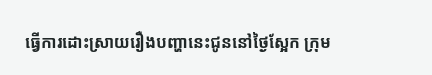ធ្វើការដោះស្រាយរឿងបញ្ហានេះជូននៅថ្ងៃស្អែក ក្រុម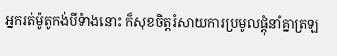អ្នករត់ម៉ូតូកង់បីទំាងនោះ ក៏សុខចិត្តរំសាយការប្រមូលផ្តុំនាំគ្នាត្រឡ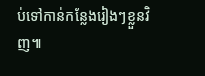ប់ទៅកាន់កន្លែងរៀងៗខ្លួនវិញ៕